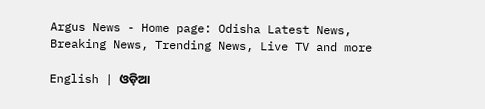Argus News - Home page: Odisha Latest News, Breaking News, Trending News, Live TV and more

English | ଓଡ଼ିଆ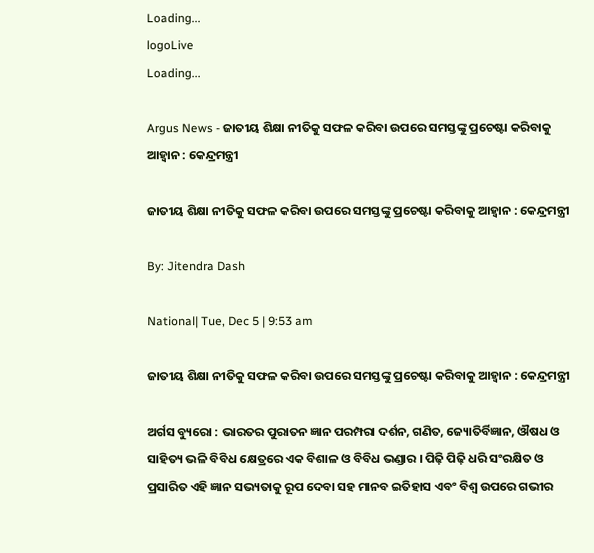Loading...
logoLive
Loading...

Argus News - ଜାତୀୟ ଶିକ୍ଷା ନୀତିକୁ ସଫଳ କରିବା ଉପରେ ସମସ୍ତଙ୍କୁ ପ୍ରଚେଷ୍ଟା କରିବାକୁ ଆହ୍ୱାନ : କେନ୍ଦ୍ରମନ୍ତ୍ରୀ

ଜାତୀୟ ଶିକ୍ଷା ନୀତିକୁ ସଫଳ କରିବା ଉପରେ ସମସ୍ତଙ୍କୁ ପ୍ରଚେଷ୍ଟା କରିବାକୁ ଆହ୍ୱାନ : କେନ୍ଦ୍ରମନ୍ତ୍ରୀ

By: Jitendra Dash

National| Tue, Dec 5 | 9:53 am

ଜାତୀୟ ଶିକ୍ଷା ନୀତିକୁ ସଫଳ କରିବା ଉପରେ ସମସ୍ତଙ୍କୁ ପ୍ରଚେଷ୍ଟା କରିବାକୁ ଆହ୍ୱାନ : କେନ୍ଦ୍ରମନ୍ତ୍ରୀ

ଅର୍ଗସ ବ୍ୟୁରୋ : ଭାରତର ପୁରାତନ ଜ୍ଞାନ ପରମ୍ପରା ଦର୍ଶନ, ଗଣିତ, ଜ୍ୟୋତିର୍ବିଜ୍ଞାନ, ଔଷଧ ଓ ସାହିତ୍ୟ ଭଳି ବିବିଧ କ୍ଷେତ୍ରରେ ଏକ ବିଶାଳ ଓ ବିବିଧ ଭଣ୍ଡାର । ପିଢ଼ି ପିଢ଼ି ଧରି ସଂରକ୍ଷିତ ଓ ପ୍ରସାରିତ ଏହି ଜ୍ଞାନ ସଭ୍ୟତାକୁ ରୂପ ଦେବା ସହ ମାନବ ଇତିହାସ ଏବଂ ବିଶ୍ୱ ଉପରେ ଗଭୀର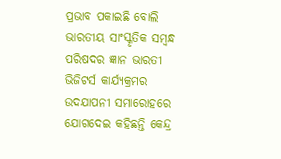ପ୍ରଭାବ ପକାଇଛି ବୋଲି ଭାରତୀୟ ସାଂସ୍କୃତିକ ସମ୍ବନ୍ଧ ପରିଷଦର ଜ୍ଞାନ ଭାରତୀ ଭିଜିଟର୍ସ କାର୍ଯ୍ୟକ୍ରମର ଉଦଯାପନୀ ସମାରୋହରେ ଯୋଗଦେଇ କହିଛନ୍ତି କେନ୍ଦ୍ର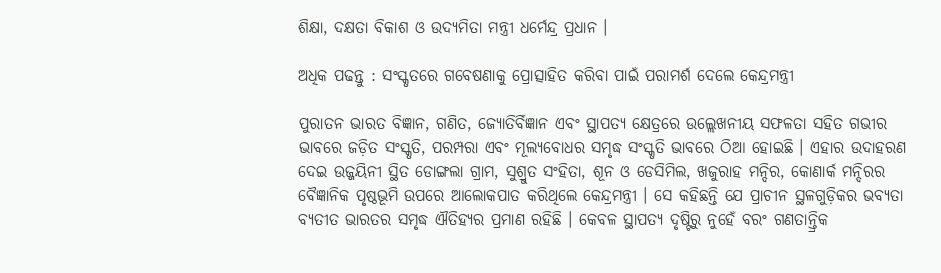ଶିକ୍ଷା, ଦକ୍ଷତା ବିକାଶ ଓ ଉଦ୍ୟମିତା ମନ୍ତ୍ରୀ ଧର୍ମେନ୍ଦ୍ର ପ୍ରଧାନ ।

ଅଧିକ ପଢନ୍ତୁ : ସଂସ୍କୃତରେ ଗବେଷଣାକୁ ପ୍ରୋତ୍ସାହିତ କରିବା ପାଇଁ ପରାମର୍ଶ ଦେଲେ କେନ୍ଦ୍ରମନ୍ତ୍ରୀ

ପୁରାତନ ଭାରତ ବିଜ୍ଞାନ, ଗଣିତ, ଜ୍ୟୋତିର୍ବିଜ୍ଞାନ ଏବଂ ସ୍ଥାପତ୍ୟ କ୍ଷେତ୍ରରେ ଉଲ୍ଲେଖନୀୟ ସଫଳତା ସହିତ ଗଭୀର ଭାବରେ ଜଡ଼ିତ ସଂସ୍କୃତି, ପରମ୍ପରା ଏବଂ ମୂଲ୍ୟବୋଧର ସମୃଦ୍ଧ ସଂସ୍କୃତି ଭାବରେ ଠିଆ ହୋଇଛି । ଏହାର ଉଦାହରଣ ଦେଇ ଉଜ୍ଜୟିନୀ ସ୍ଥିତ ଡୋଙ୍ଗଲା ଗ୍ରାମ, ସୁଶ୍ରୁତ ସଂହିତା, ଶୂନ ଓ ଡେସିମିଲ, ଖଜୁରାହ ମନ୍ଦିର, କୋଣାର୍କ ମନ୍ଦିରର ବୈଜ୍ଞାନିକ ପୃଷ୍ଠଭୂମି ଉପରେ ଆଲୋକପାତ କରିଥିଲେ କେନ୍ଦ୍ରମନ୍ତ୍ରୀ । ସେ କହିଛନ୍ତି ଯେ ପ୍ରାଚୀନ ସ୍ଥଳଗୁଡ଼ିକର ଭବ୍ୟତା ବ୍ୟତୀତ ଭାରତର ସମୃଦ୍ଧ ଐତିହ୍ୟର ପ୍ରମାଣ ରହିଛି । କେବଳ ସ୍ଥାପତ୍ୟ ଦୃଷ୍ଟିରୁ ନୁହେଁ ବରଂ ଗଣତାନ୍ତ୍ରିକ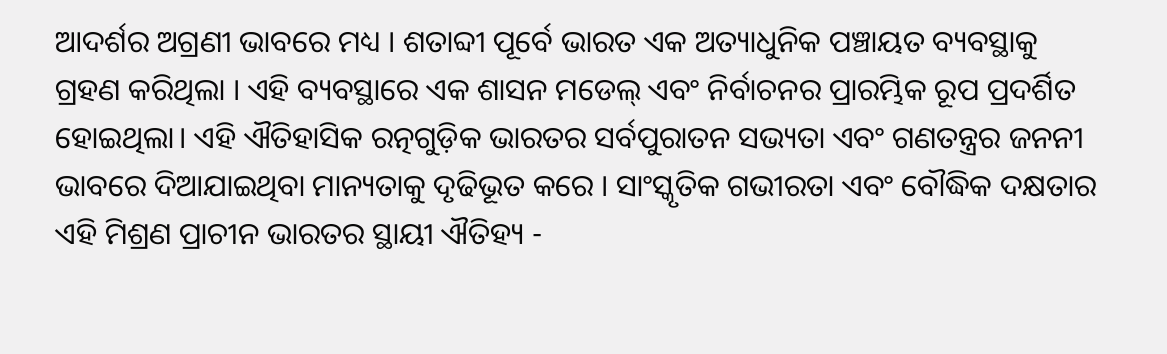ଆଦର୍ଶର ଅଗ୍ରଣୀ ଭାବରେ ମଧ୍ୟ । ଶତାବ୍ଦୀ ପୂର୍ବେ ଭାରତ ଏକ ଅତ୍ୟାଧୁନିକ ପଞ୍ଚାୟତ ବ୍ୟବସ୍ଥାକୁ ଗ୍ରହଣ କରିଥିଲା । ଏହି ବ୍ୟବସ୍ଥାରେ ଏକ ଶାସନ ମଡେଲ୍ ଏବଂ ନିର୍ବାଚନର ପ୍ରାରମ୍ଭିକ ରୂପ ପ୍ରଦର୍ଶିତ ହୋଇଥିଲା। ଏହି ଐତିହାସିକ ରତ୍ନଗୁଡ଼ିକ ଭାରତର ସର୍ବପୁରାତନ ସଭ୍ୟତା ଏବଂ ଗଣତନ୍ତ୍ରର ଜନନୀ ଭାବରେ ଦିଆଯାଇଥିବା ମାନ୍ୟତାକୁ ଦୃଢିଭୂତ କରେ । ସାଂସ୍କୃତିକ ଗଭୀରତା ଏବଂ ବୌଦ୍ଧିକ ଦକ୍ଷତାର ଏହି ମିଶ୍ରଣ ପ୍ରାଚୀନ ଭାରତର ସ୍ଥାୟୀ ଐତିହ୍ୟ -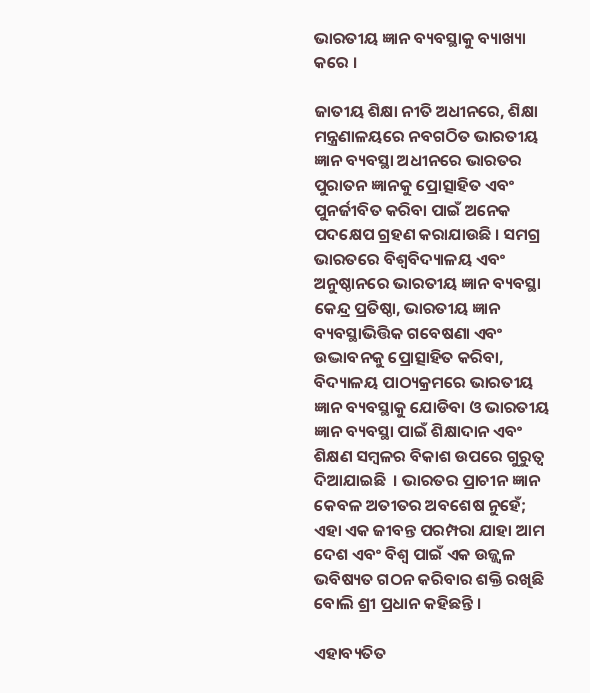ଭାରତୀୟ ଜ୍ଞାନ ବ୍ୟବସ୍ଥାକୁ ବ୍ୟାଖ୍ୟା କରେ ।

ଜାତୀୟ ଶିକ୍ଷା ନୀତି ଅଧୀନରେ, ଶିକ୍ଷା ମନ୍ତ୍ରଣାଳୟରେ ନବଗଠିତ ଭାରତୀୟ ଜ୍ଞାନ ବ୍ୟବସ୍ଥା ଅଧୀନରେ ଭାରତର ପୁରାତନ ଜ୍ଞାନକୁ ପ୍ରୋତ୍ସାହିତ ଏବଂ ପୁନର୍ଜୀବିତ କରିବା ପାଇଁ ଅନେକ ପଦକ୍ଷେପ ଗ୍ରହଣ କରାଯାଉଛି । ସମଗ୍ର ଭାରତରେ ବିଶ୍ୱବିଦ୍ୟାଳୟ ଏବଂ ଅନୁଷ୍ଠାନରେ ଭାରତୀୟ ଜ୍ଞାନ ବ୍ୟବସ୍ଥା କେନ୍ଦ୍ର ପ୍ରତିଷ୍ଠା, ଭାରତୀୟ ଜ୍ଞାନ ବ୍ୟବସ୍ଥାଭିତ୍ତିକ ଗବେଷଣା ଏବଂ ଉଦ୍ଭାବନକୁ ପ୍ରୋତ୍ସାହିତ କରିବା, ବିଦ୍ୟାଳୟ ପାଠ୍ୟକ୍ରମରେ ଭାରତୀୟ ଜ୍ଞାନ ବ୍ୟବସ୍ଥାକୁ ଯୋଡିବା ଓ ଭାରତୀୟ ଜ୍ଞାନ ବ୍ୟବସ୍ଥା ପାଇଁ ଶିକ୍ଷାଦାନ ଏବଂ ଶିକ୍ଷଣ ସମ୍ବଳର ବିକାଶ ଉପରେ ଗୁରୁତ୍ୱ ଦିଆଯାଇଛି  । ଭାରତର ପ୍ରାଚୀନ ଜ୍ଞାନ କେବଳ ଅତୀତର ଅବଶେଷ ନୁହେଁ; ଏହା ଏକ ଜୀବନ୍ତ ପରମ୍ପରା ଯାହା ଆମ ଦେଶ ଏବଂ ବିଶ୍ୱ ପାଇଁ ଏକ ଉଜ୍ଜ୍ୱଳ ଭବିଷ୍ୟତ ଗଠନ କରିବାର ଶକ୍ତି ରଖିଛି ବୋଲି ଶ୍ରୀ ପ୍ରଧାନ କହିଛନ୍ତି ।

ଏହାବ୍ୟତିତ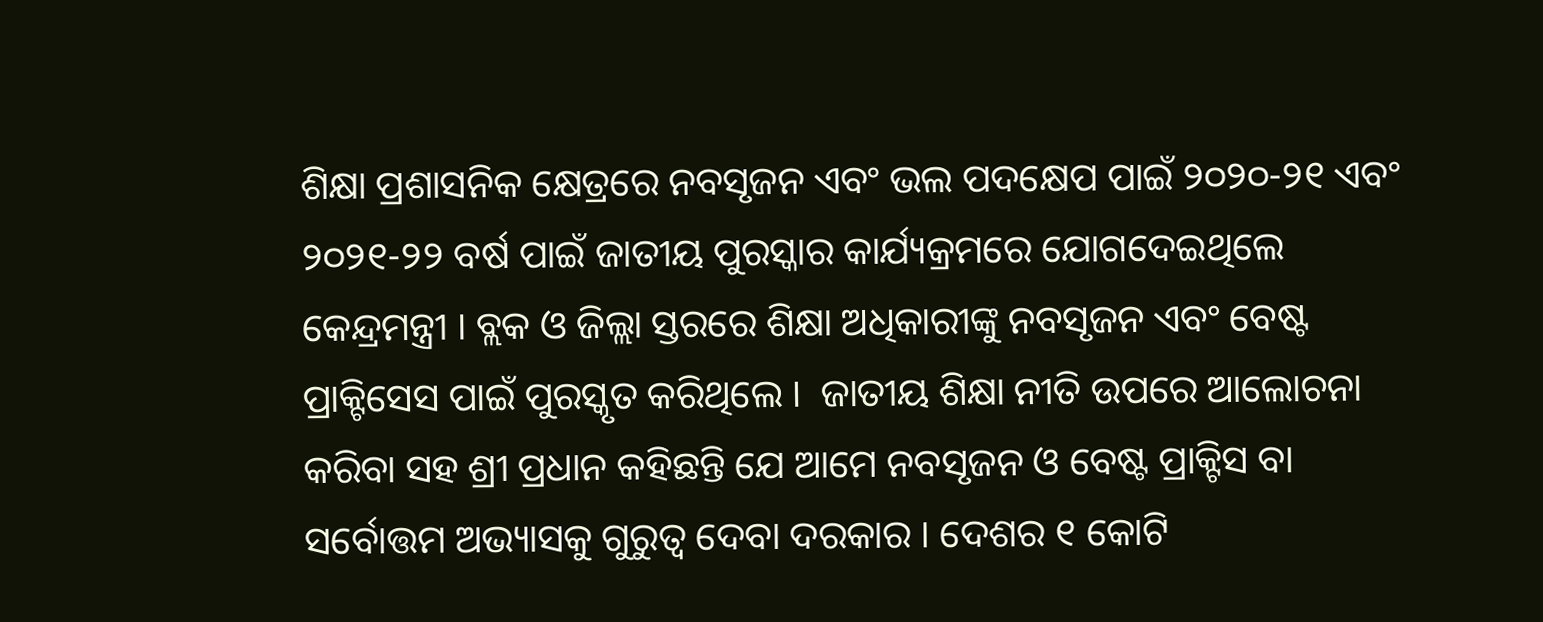ଶିକ୍ଷା ପ୍ରଶାସନିକ କ୍ଷେତ୍ରରେ ନବସୃଜନ ଏବଂ ଭଲ ପଦକ୍ଷେପ ପାଇଁ ୨୦୨୦-୨୧ ଏବଂ ୨୦୨୧-୨୨ ବର୍ଷ ପାଇଁ ଜାତୀୟ ପୁରସ୍କାର କାର୍ଯ୍ୟକ୍ରମରେ ଯୋଗଦେଇଥିଲେ କେନ୍ଦ୍ରମନ୍ତ୍ରୀ । ବ୍ଲକ ଓ ଜିଲ୍ଲା ସ୍ତରରେ ଶିକ୍ଷା ଅଧିକାରୀଙ୍କୁ ନବସୃଜନ ଏବଂ ବେଷ୍ଟ ପ୍ରାକ୍ଟିସେସ ପାଇଁ ପୁରସ୍କୃତ କରିଥିଲେ ।  ଜାତୀୟ ଶିକ୍ଷା ନୀତି ଉପରେ ଆଲୋଚନା କରିବା ସହ ଶ୍ରୀ ପ୍ରଧାନ କହିଛନ୍ତି ଯେ ଆମେ ନବସୃଜନ ଓ ବେଷ୍ଟ ପ୍ରାକ୍ଟିସ ବା ସର୍ବୋତ୍ତମ ଅଭ୍ୟାସକୁ ଗୁରୁତ୍ୱ ଦେବା ଦରକାର । ଦେଶର ୧ କୋଟି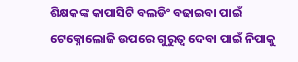ଶିକ୍ଷକଙ୍କ କାପାସିଟି ବଲଡିଂ ବଢାଇବା ପାଇଁ ଟେକ୍ନୋଲୋଜି ଉପରେ ଗୁରୁତ୍ୱ ଦେବା ପାଇଁ ନିପାକୁ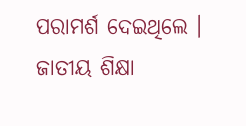ପରାମର୍ଶ ଦେଇଥିଲେ । ଜାତୀୟ ଶିକ୍ଷା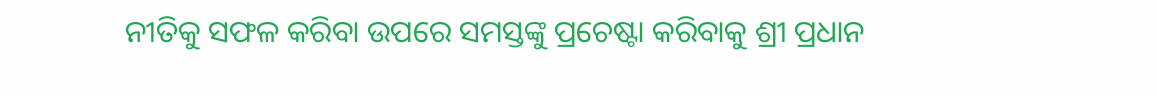ନୀତିକୁ ସଫଳ କରିବା ଉପରେ ସମସ୍ତଙ୍କୁ ପ୍ରଚେଷ୍ଟା କରିବାକୁ ଶ୍ରୀ ପ୍ରଧାନ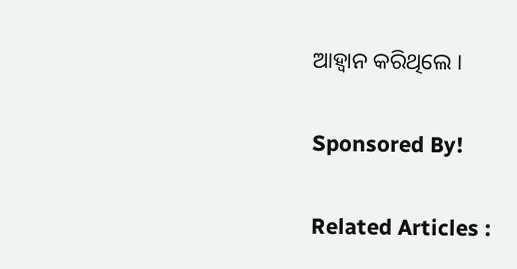ଆହ୍ୱାନ କରିଥିଲେ ।

Sponsored By!

Related Articles :